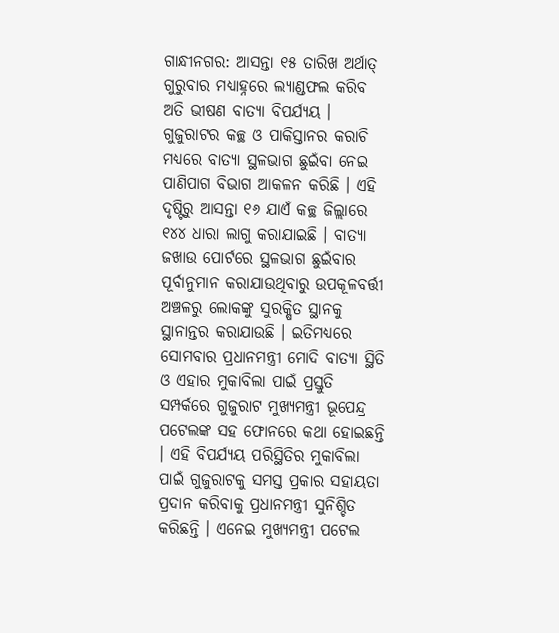ଗାନ୍ଧୀନଗର: ଆସନ୍ତା ୧୫ ତାରିଖ ଅର୍ଥାତ୍ ଗୁରୁବାର ମଧ୍ୟାହ୍ନରେ ଲ୍ୟାଣ୍ଡଫଲ କରିବ ଅତି ଭୀଷଣ ବାତ୍ୟା ବିପର୍ଯ୍ୟୟ । ଗୁଜୁରାଟର କଚ୍ଛ ଓ ପାକିସ୍ତାନର କରାଚି ମଧ୍ୟରେ ବାତ୍ୟା ସ୍ଥଳଭାଗ ଛୁଇଁବା ନେଇ ପାଣିପାଗ ବିଭାଗ ଆକଳନ କରିଛି । ଏହି ଦୃଷ୍ଟିରୁ ଆସନ୍ତା ୧୬ ଯାଏଁ କଚ୍ଛ ଜିଲ୍ଲାରେ ୧୪୪ ଧାରା ଲାଗୁ କରାଯାଇଛି । ବାତ୍ୟା ଜଖାଉ ପୋର୍ଟରେ ସ୍ଥଳଭାଗ ଛୁଇଁବାର ପୂର୍ବାନୁମାନ କରାଯାଉଥିବାରୁ ଉପକୂଳବର୍ତ୍ତୀ ଅଞ୍ଚଳରୁ ଲୋକଙ୍କୁ ସୁରକ୍ଷିତ ସ୍ଥାନକୁ ସ୍ଥାନାନ୍ତର କରାଯାଉଛି । ଇତିମଧ୍ୟରେ ସୋମବାର ପ୍ରଧାନମନ୍ତ୍ରୀ ମୋଦି ବାତ୍ୟା ସ୍ଥିତି ଓ ଏହାର ମୁକାବିଲା ପାଇଁ ପ୍ରସ୍ତୁତି ସମ୍ପର୍କରେ ଗୁଜୁରାଟ ମୁଖ୍ୟମନ୍ତ୍ରୀ ଭୂପେନ୍ଦ୍ର ପଟେଲଙ୍କ ସହ ଫୋନରେ କଥା ହୋଇଛନ୍ତି । ଏହି ବିପର୍ଯ୍ୟୟ ପରିସ୍ଥିତିର ମୁକାବିଲା ପାଇଁ ଗୁଜୁରାଟକୁ ସମସ୍ତ ପ୍ରକାର ସହାୟତା ପ୍ରଦାନ କରିବାକୁ ପ୍ରଧାନମନ୍ତ୍ରୀ ସୁନିଶ୍ଚିତ କରିଛନ୍ତି । ଏନେଇ ମୁଖ୍ୟମନ୍ତ୍ରୀ ପଟେଲ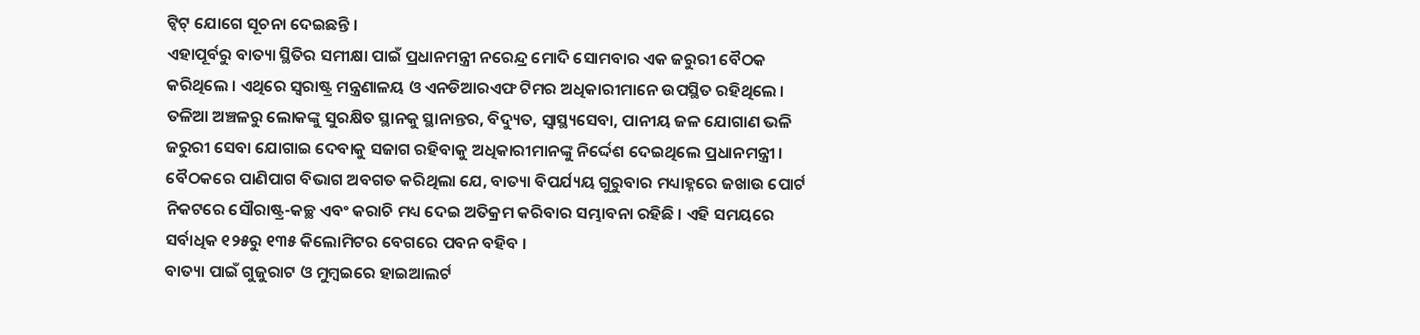ଟ୍ବିଟ୍ ଯୋଗେ ସୂଚନା ଦେଇଛନ୍ତି ।
ଏହାପୂର୍ବରୁ ବାତ୍ୟା ସ୍ଥିତିର ସମୀକ୍ଷା ପାଇଁ ପ୍ରଧାନମନ୍ତ୍ରୀ ନରେନ୍ଦ୍ର ମୋଦି ସୋମବାର ଏକ ଜରୁରୀ ବୈଠକ କରିଥିଲେ । ଏଥିରେ ସ୍ବରାଷ୍ଟ୍ର ମନ୍ତ୍ରଣାଳୟ ଓ ଏନଡିଆରଏଫ ଟିମର ଅଧିକାରୀମାନେ ଉପସ୍ଥିତ ରହିଥିଲେ । ତଳିଆ ଅଞ୍ଚଳରୁ ଲୋକଙ୍କୁ ସୁରକ୍ଷିତ ସ୍ଥାନକୁ ସ୍ଥାନାନ୍ତର, ବିଦ୍ୟୁତ, ସ୍ବାସ୍ଥ୍ୟସେବା, ପାନୀୟ ଜଳ ଯୋଗାଣ ଭଳି ଜରୁରୀ ସେବା ଯୋଗାଇ ଦେବାକୁ ସଜାଗ ରହିବାକୁ ଅଧିକାରୀମାନଙ୍କୁ ନିର୍ଦ୍ଦେଶ ଦେଇଥିଲେ ପ୍ରଧାନମନ୍ତ୍ରୀ । ବୈଠକରେ ପାଣିପାଗ ବିଭାଗ ଅବଗତ କରିଥିଲା ଯେ, ବାତ୍ୟା ବିପର୍ଯ୍ୟୟ ଗୁରୁବାର ମଧ୍ୟାହ୍ନରେ ଜଖାଉ ପୋର୍ଟ ନିକଟରେ ସୌରାଷ୍ଟ୍ର-କଚ୍ଛ ଏବଂ କରାଚି ମଧ୍ୟ ଦେଇ ଅତିକ୍ରମ କରିବାର ସମ୍ଭାବନା ରହିଛି । ଏହି ସମୟରେ ସର୍ବାଧିକ ୧୨୫ରୁ ୧୩୫ କିଲୋମିଟର ବେଗରେ ପବନ ବହିବ ।
ବାତ୍ୟା ପାଇଁ ଗୁଜୁରାଟ ଓ ମୁମ୍ବଇରେ ହାଇଆଲର୍ଟ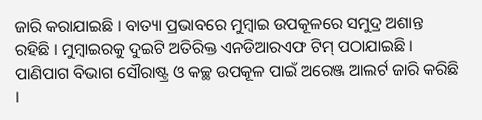ଜାରି କରାଯାଇଛି । ବାତ୍ୟା ପ୍ରଭାବରେ ମୁମ୍ବାଇ ଉପକୂଳରେ ସମୁଦ୍ର ଅଶାନ୍ତ ରହିଛି । ମୁମ୍ବାଇରକୁ ଦୁଇଟି ଅତିରିକ୍ତ ଏନଡିଆରଏଫ ଟିମ୍ ପଠାଯାଇଛି । ପାଣିପାଗ ବିଭାଗ ସୌରାଷ୍ଟ୍ର ଓ କଚ୍ଛ ଉପକୂଳ ପାଇଁ ଅରେଞ୍ଜ ଆଲର୍ଟ ଜାରି କରିଛି ।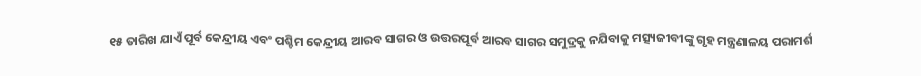୧୫ ତାରିଖ ଯାଏଁ ପୂର୍ବ କେନ୍ଦ୍ରୀୟ ଏବଂ ପଶ୍ଚିମ କେନ୍ଦ୍ରୀୟ ଆରବ ସାଗର ଓ ଉତ୍ତରପୂର୍ବ ଆରବ ସାଗର ସମୁଦ୍ରକୁ ନଯିବାକୁ ମତ୍ସ୍ୟଜୀବୀଙ୍କୁ ଗୃହ ମନ୍ତ୍ରଣାଳୟ ପରାମର୍ଶ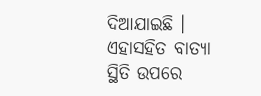ଦିଆଯାଇଛି । ଏହାସହିତ ବାତ୍ୟା ସ୍ଥିତି ଉପରେ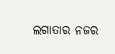ଲଗାତାର ନଜର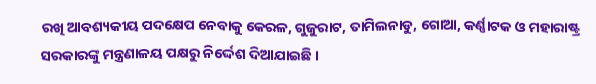ରଖି ଆବଶ୍ୟକୀୟ ପଦକ୍ଷେପ ନେବାକୁ କେରଳ, ଗୁଜୁରାଟ, ତାମିଲନାଡୁ, ଗୋଆ, କର୍ଣ୍ଣାଟକ ଓ ମହାରାଷ୍ଟ୍ର ସରକାରଙ୍କୁ ମନ୍ତ୍ରଣାଳୟ ପକ୍ଷରୁ ନିର୍ଦ୍ଦେଶ ଦିଆଯାଇଛି ।